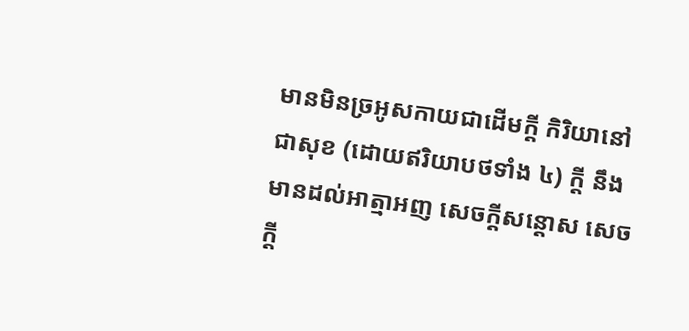មានមិនច្រអូសកាយជាដើមក្តី កិរិយានៅជាសុខ (ដោយឥរិយាបថទាំង ៤) ក្តី នឹងមានដល់អាត្មាអញ សេចក្តីសន្តោស សេចក្តី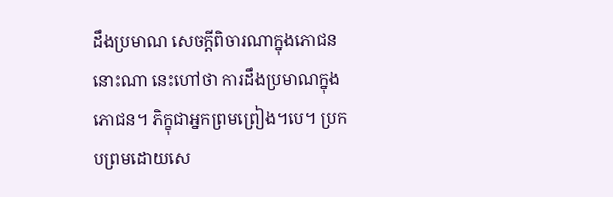ដឹងប្រមាណ សេចក្តីពិចារណាក្នុងភោជននោះណា នេះហៅថា ការដឹងប្រមាណក្នុងភោជន។ ភិក្ខុជាអ្នកព្រមព្រៀង។បេ។ ប្រកបព្រមដោយសេ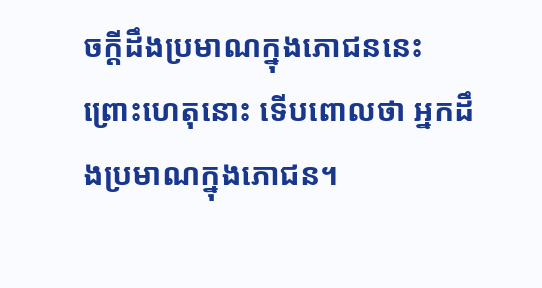ចក្តីដឹងប្រមាណក្នុងភោជននេះ ព្រោះហេតុនោះ ទើបពោលថា អ្នកដឹងប្រមាណក្នុងភោជន។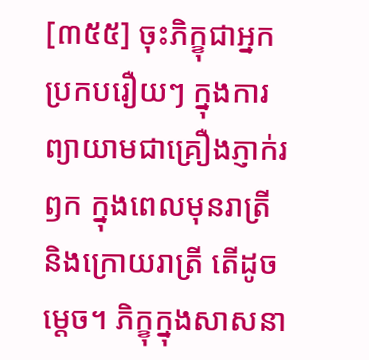[៣៥៥] ចុះភិក្ខុជាអ្នកប្រកបរឿយៗ ក្នុងការព្យាយាមជាគ្រឿងភ្ញាក់រឭក ក្នុងពេលមុនរាត្រី និងក្រោយរាត្រី តើដូចម្តេច។ ភិក្ខុក្នុងសាសនា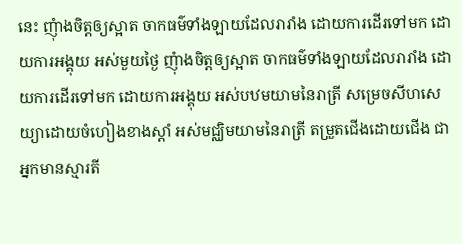នេះ ញុំាងចិត្តឲ្យស្អាត ចាកធម៌ទាំងឡាយដែលរារាំង ដោយការដើរទៅមក ដោយការអង្គុយ អស់មួយថ្ងៃ ញុំាងចិត្តឲ្យស្អាត ចាកធម៌ទាំងឡាយដែលរារាំង ដោយការដើរទៅមក ដោយការអង្គុយ អស់បឋមយាមនៃរាត្រី សម្រេចសីហសេយ្យាដោយចំហៀងខាងស្តាំ អស់មជ្ឈិមយាមនៃរាត្រី តម្រួតជើងដោយជើង ជាអ្នកមានស្មារតី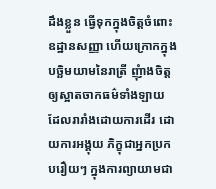ដឹងខ្លួន ធ្វើទុកក្នុងចិត្តចំពោះឧដ្ឋានសញ្ញា ហើយក្រោកក្នុងបច្ឆិមយាមនៃរាត្រី ញុំាងចិត្តឲ្យស្អាតចាកធម៌ទាំងឡាយ ដែលរារាំងដោយការដើរ ដោយការអង្គុយ ភិក្ខុជាអ្នកប្រកបរឿយៗ ក្នុងការព្យាយាមជា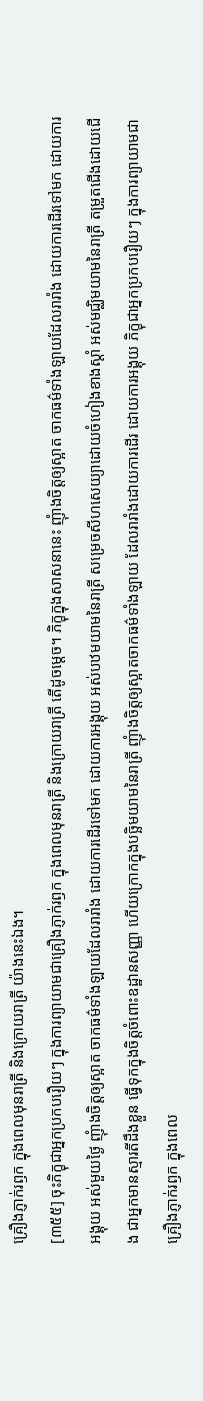គ្រឿងភ្ញាក់រឭក ក្នុងពេលមុនរាត្រី និងក្រោយរាត្រី យ៉ាងនេះឯង។
[៣៥៥] ចុះភិក្ខុជាអ្នកប្រកបរឿយៗ ក្នុងការព្យាយាមជាគ្រឿងភ្ញាក់រឭក ក្នុងពេលមុនរាត្រី និងក្រោយរាត្រី តើដូចម្តេច។ ភិក្ខុក្នុងសាសនានេះ ញុំាងចិត្តឲ្យស្អាត ចាកធម៌ទាំងឡាយដែលរារាំង ដោយការដើរទៅមក ដោយការអង្គុយ អស់មួយថ្ងៃ ញុំាងចិត្តឲ្យស្អាត ចាកធម៌ទាំងឡាយដែលរារាំង ដោយការដើរទៅមក ដោយការអង្គុយ អស់បឋមយាមនៃរាត្រី សម្រេចសីហសេយ្យាដោយចំហៀងខាងស្តាំ អស់មជ្ឈិមយាមនៃរាត្រី តម្រួតជើងដោយជើង ជាអ្នកមានស្មារតីដឹងខ្លួន ធ្វើទុកក្នុងចិត្តចំពោះឧដ្ឋានសញ្ញា ហើយក្រោកក្នុងបច្ឆិមយាមនៃរាត្រី ញុំាងចិត្តឲ្យស្អាតចាកធម៌ទាំងឡាយ ដែលរារាំងដោយការដើរ ដោយការអង្គុយ ភិក្ខុជាអ្នកប្រកបរឿយៗ ក្នុងការព្យាយាមជាគ្រឿងភ្ញាក់រឭក ក្នុងពេល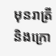មុនរាត្រី និងក្រោ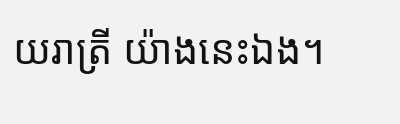យរាត្រី យ៉ាងនេះឯង។